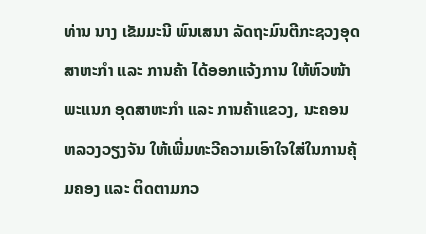ທ່ານ ນາງ ເຂັມມະນີ ພົນເສນາ ລັດຖະມົນຕີກະຊວງອຸດສາຫະກຳ ແລະ ການຄ້າ ໄດ້ອອກແຈ້ງການ ໃຫ້ຫົວໜ້າພະແນກ ອຸດສາຫະກຳ ແລະ ການຄ້າແຂວງ, ນະຄອນຫລວງວຽງຈັນ ໃຫ້ເພີ່ມທະວີຄວາມເອົາໃຈໃສ່ໃນການຄຸ້ມຄອງ ແລະ ຕິດຕາມກວ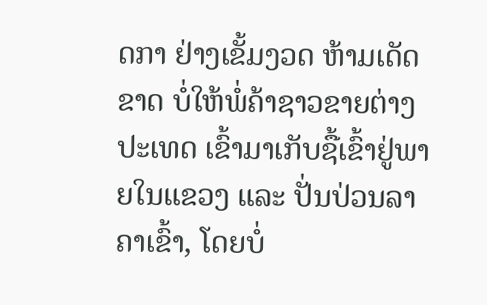ດກາ ຢ່າງເຂັ້ມງວດ ຫ້າມເດັດຂາດ ບໍ່ໃຫ້ພໍ່ຄ້າຊາວຂາຍຕ່າງປະເທດ ເຂົ້າມາເກັບຊື້ເຂົ້າຢູ່ພາຍໃນແຂວງ ແລະ ປັ່ນປ່ວນລາຄາເຂົ້າ, ໂດຍບໍ່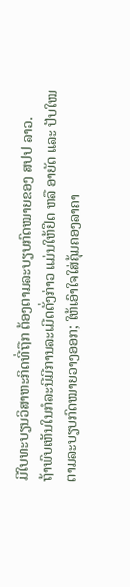ມີໃບທະບຽນວິສາຫະກິດທີ່ຖືກ ຕ້ອງຕາມລະບຽບກົດໝາຍຂອງ ສປປ ລາວ.
ຖ້າພົບເຫັນໃນກໍລະນີມີການລະເມີດດັ່ງກ່າວ ແມ່ນໃຫ້ຢຶດ ຫລື ອາຍັດ ແລະ ປັບໃໝ ຕາມລະບຽບກົດໝາຍວາງອອກ; ໃຫ້ເອົາໃຈໃສ່ຄຸ້ມຄອງລາຄາ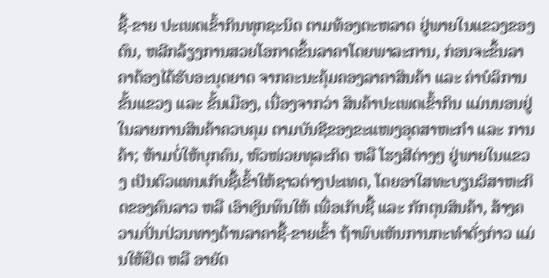ຊື້-ຂາຍ ປະເພດເຂົ້າກິນທຸກຊະນິດ ຕາມທ້ອງຕະຫລາດ ຢູ່ພາຍໃນແຂວງຂອງຕົນ, ຫລີກລ້ຽງການສວຍໂອກາດຂຶ້ນລາຄາໂດຍພາລະການ, ກ່ອນຈະຂຶ້ນລາຄາຕ້ອງໄດ້ຮັບອະນຸດຍາດ ຈາກຄະນະຄຸ້ມຄອງລາຄາສິນຄ້າ ແລະ ຄ່າບໍລິການຂັ້ນແຂວງ ແລະ ຂັ້ນເມືອງ, ເນື່ອງຈາກວ່າ ສິນຄ້າປະເພດເຂົ້າກິນ ແມ່ນນອນຢູ່ໃນລາຍການສິນຄ້າຄວບຄຸມ ຕາມບັນຊີຂອງຂະແໜງອຸດສາຫະກຳ ແລະ ການຄ້າ; ຫ້າມບໍ່ໃຫ້ບຸກຄົນ, ຫົວໜ່ວຍທຸລະກິດ ຫລື ໂຮງສີຕ່າງໆ ຢູ່ພາຍໃນແຂວງ ເປັນຕົວແທນເກັບຊື້ເຂົ້າໃຫ້ຊາວຕ່າງປະເທດ, ໂດຍອາໃສທະບຽນວິສາຫະກິດຂອງຄົນລາວ ຫລື ເອົາເງິນທຶນໃຫ້ ເພື່ອເກັບຊື້ ແລະ ກັກຕຸນສິນຄ້າ, ສ້າງຄວາມປັ່ນປ່ວນທາງດ້ານລາຄາຊື້-ຂາຍເຂົ້າ ຖ້າພົບເຫັນການກະທຳດັ່ງກ່າວ ແມ່ນໃຫ້ຢຶດ ຫລື ອາຍັດ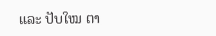ແລະ ປັບໃໝ ຕາ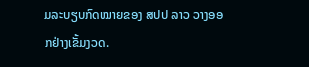ມລະບຽບກົດໝາຍຂອງ ສປປ ລາວ ວາງອອກຢ່າງເຂັ້ມງວດ.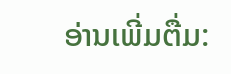ອ່ານເພີ່ມຕື່ມ: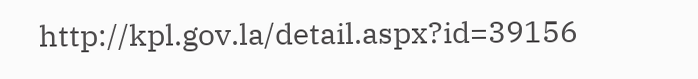http://kpl.gov.la/detail.aspx?id=39156